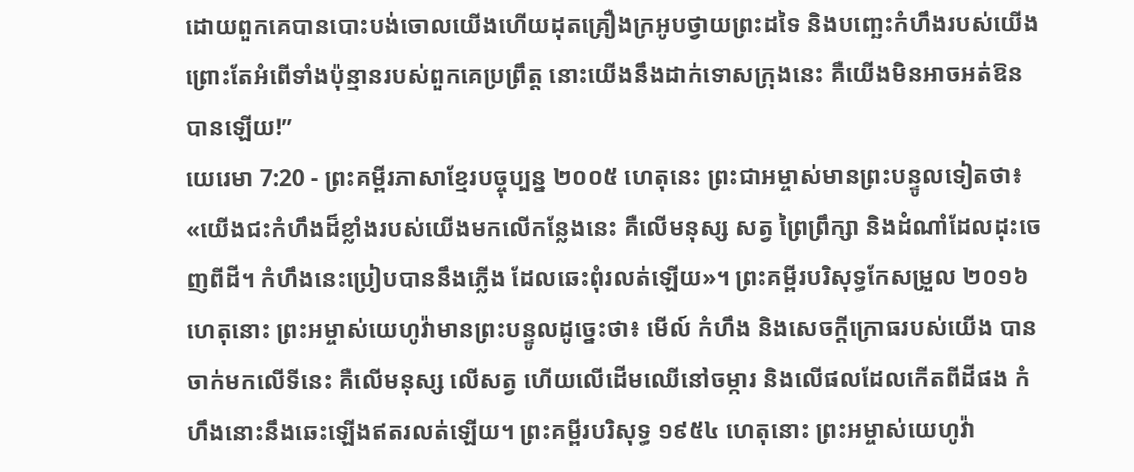ដោយពួកគេបានបោះបង់ចោលយើងហើយដុតគ្រឿងក្រអូបថ្វាយព្រះដទៃ និងបញ្ឆេះកំហឹងរបស់យើង ព្រោះតែអំពើទាំងប៉ុន្មានរបស់ពួកគេប្រព្រឹត្ត នោះយើងនឹងដាក់ទោសក្រុងនេះ គឺយើងមិនអាចអត់ឱនបានឡើយ!”
យេរេមា 7:20 - ព្រះគម្ពីរភាសាខ្មែរបច្ចុប្បន្ន ២០០៥ ហេតុនេះ ព្រះជាអម្ចាស់មានព្រះបន្ទូលទៀតថា៖ «យើងជះកំហឹងដ៏ខ្លាំងរបស់យើងមកលើកន្លែងនេះ គឺលើមនុស្ស សត្វ ព្រៃព្រឹក្សា និងដំណាំដែលដុះចេញពីដី។ កំហឹងនេះប្រៀបបាននឹងភ្លើង ដែលឆេះពុំរលត់ឡើយ»។ ព្រះគម្ពីរបរិសុទ្ធកែសម្រួល ២០១៦ ហេតុនោះ ព្រះអម្ចាស់យេហូវ៉ាមានព្រះបន្ទូលដូច្នេះថា៖ មើល៍ កំហឹង និងសេចក្ដីក្រោធរបស់យើង បានចាក់មកលើទីនេះ គឺលើមនុស្ស លើសត្វ ហើយលើដើមឈើនៅចម្ការ និងលើផលដែលកើតពីដីផង កំហឹងនោះនឹងឆេះឡើងឥតរលត់ឡើយ។ ព្រះគម្ពីរបរិសុទ្ធ ១៩៥៤ ហេតុនោះ ព្រះអម្ចាស់យេហូវ៉ា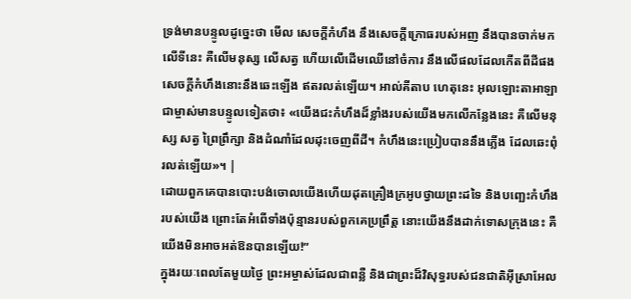ទ្រង់មានបន្ទូលដូច្នេះថា មើល សេចក្ដីកំហឹង នឹងសេចក្ដីក្រោធរបស់អញ នឹងបានចាក់មកលើទីនេះ គឺលើមនុស្ស លើសត្វ ហើយលើដើមឈើនៅចំការ នឹងលើផលដែលកើតពីដីផង សេចក្ដីកំហឹងនោះនឹងឆេះឡើង ឥតរលត់ឡើយ។ អាល់គីតាប ហេតុនេះ អុលឡោះតាអាឡាជាម្ចាស់មានបន្ទូលទៀតថា៖ «យើងជះកំហឹងដ៏ខ្លាំងរបស់យើងមកលើកន្លែងនេះ គឺលើមនុស្ស សត្វ ព្រៃព្រឹក្សា និងដំណាំដែលដុះចេញពីដី។ កំហឹងនេះប្រៀបបាននឹងភ្លើង ដែលឆេះពុំរលត់ឡើយ»។ |
ដោយពួកគេបានបោះបង់ចោលយើងហើយដុតគ្រឿងក្រអូបថ្វាយព្រះដទៃ និងបញ្ឆេះកំហឹងរបស់យើង ព្រោះតែអំពើទាំងប៉ុន្មានរបស់ពួកគេប្រព្រឹត្ត នោះយើងនឹងដាក់ទោសក្រុងនេះ គឺយើងមិនអាចអត់ឱនបានឡើយ!”
ក្នុងរយៈពេលតែមួយថ្ងៃ ព្រះអម្ចាស់ដែលជាពន្លឺ និងជាព្រះដ៏វិសុទ្ធរបស់ជនជាតិអ៊ីស្រាអែល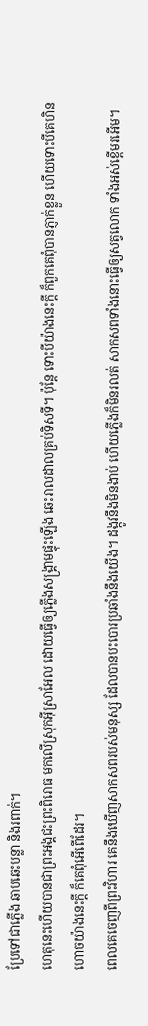ប្រែទៅជាភ្លើង ឆាបឆេះបន្លា និងរពាក់។
ហេតុនេះហើយបានជាព្រះអង្គជះព្រះពិរោធ មកលើស្រុកអ៊ីស្រាអែល ដោយធ្វើឲ្យភ្លើងសង្គ្រាមផ្ទុះឡើង ឆេះរាលដាលគ្រប់ទិសទី។ ប៉ុន្តែ ទោះបីយ៉ាងនេះក្ដី ក៏ពួកគេពុំបានភ្ញាក់ខ្លួន ហើយទោះបីគេហិនហោចយ៉ាងនេះក្ដី ក៏គេពុំអើពើដែរ។
ពេលគេចេញពីព្រះវិហារ គេនឹងឃើញសាកសពរបស់មនុស្ស ដែលបានបះបោរប្រឆាំងនឹងយើង។ ដង្កូវនឹងមិនងាប់ ហើយភ្លើងក៏មិនរលត់ សាកសពទាំងនោះធ្វើឲ្យសត្វលោក ទាំងអស់ខ្ពើមរអើម។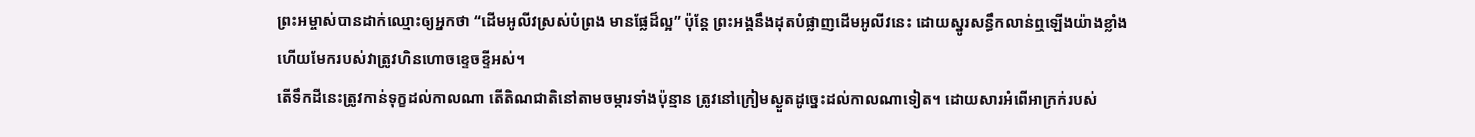ព្រះអម្ចាស់បានដាក់ឈ្មោះឲ្យអ្នកថា “ដើមអូលីវស្រស់បំព្រង មានផ្លែដ៏ល្អ” ប៉ុន្តែ ព្រះអង្គនឹងដុតបំផ្លាញដើមអូលីវនេះ ដោយស្នូរសន្ធឹកលាន់ឮឡើងយ៉ាងខ្លាំង ហើយមែករបស់វាត្រូវហិនហោចខ្ទេចខ្ទីអស់។
តើទឹកដីនេះត្រូវកាន់ទុក្ខដល់កាលណា តើតិណជាតិនៅតាមចម្ការទាំងប៉ុន្មាន ត្រូវនៅក្រៀមស្ងួតដូច្នេះដល់កាលណាទៀត។ ដោយសារអំពើអាក្រក់របស់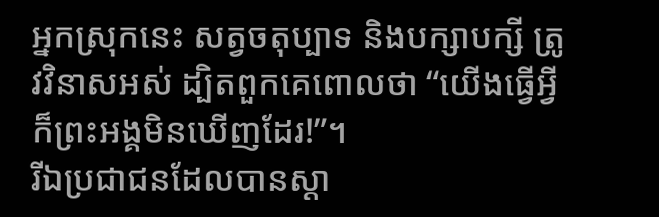អ្នកស្រុកនេះ សត្វចតុប្បាទ និងបក្សាបក្សី ត្រូវវិនាសអស់ ដ្បិតពួកគេពោលថា “យើងធ្វើអ្វីក៏ព្រះអង្គមិនឃើញដែរ!”។
រីឯប្រជាជនដែលបានស្ដា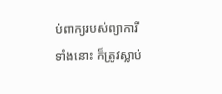ប់ពាក្យរបស់ព្យាការីទាំងនោះ ក៏ត្រូវស្លាប់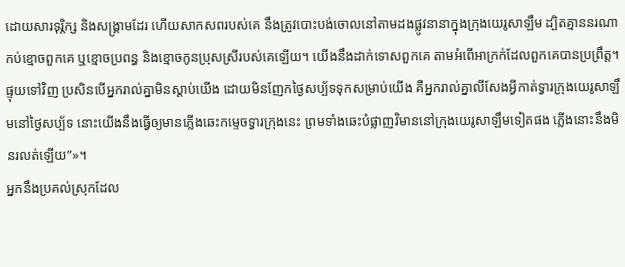ដោយសារទុរ្ភិក្ស និងសង្គ្រាមដែរ ហើយសាកសពរបស់គេ នឹងត្រូវបោះបង់ចោលនៅតាមដងផ្លូវនានាក្នុងក្រុងយេរូសាឡឹម ដ្បិតគ្មាននរណាកប់ខ្មោចពួកគេ ឬខ្មោចប្រពន្ធ និងខ្មោចកូនប្រុសស្រីរបស់គេឡើយ។ យើងនឹងដាក់ទោសពួកគេ តាមអំពើអាក្រក់ដែលពួកគេបានប្រព្រឹត្ត។
ផ្ទុយទៅវិញ ប្រសិនបើអ្នករាល់គ្នាមិនស្ដាប់យើង ដោយមិនញែកថ្ងៃសប្ប័ទទុកសម្រាប់យើង គឺអ្នករាល់គ្នាលីសែងអ្វីកាត់ទ្វារក្រុងយេរូសាឡឹមនៅថ្ងៃសប្ប័ទ នោះយើងនឹងធ្វើឲ្យមានភ្លើងឆេះកម្ទេចទ្វារក្រុងនេះ ព្រមទាំងឆេះបំផ្លាញវិមាននៅក្រុងយេរូសាឡឹមទៀតផង ភ្លើងនោះនឹងមិនរលត់ឡើយ”»។
អ្នកនឹងប្រគល់ស្រុកដែល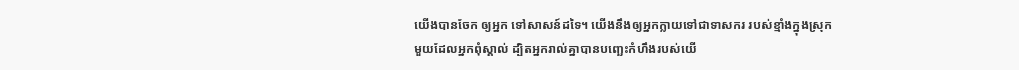យើងបានចែក ឲ្យអ្នក ទៅសាសន៍ដទៃ។ យើងនឹងឲ្យអ្នកក្លាយទៅជាទាសករ របស់ខ្មាំងក្នុងស្រុកមួយដែលអ្នកពុំស្គាល់ ដ្បិតអ្នករាល់គ្នាបានបញ្ឆេះកំហឹងរបស់យើ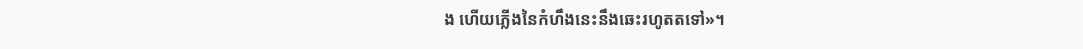ង ហើយភ្លើងនៃកំហឹងនេះនឹងឆេះរហូតតទៅ»។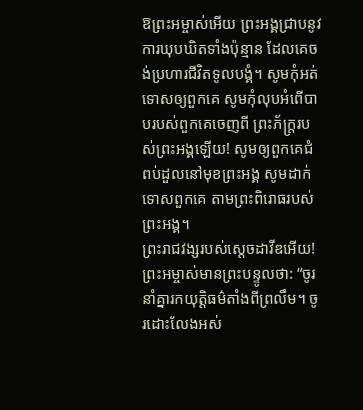ឱព្រះអម្ចាស់អើយ ព្រះអង្គជ្រាបនូវការឃុបឃិតទាំងប៉ុន្មាន ដែលគេចង់ប្រហារជីវិតទូលបង្គំ។ សូមកុំអត់ទោសឲ្យពួកគេ សូមកុំលុបអំពើបាបរបស់ពួកគេចេញពី ព្រះភ័ក្ត្ររបស់ព្រះអង្គឡើយ! សូមឲ្យពួកគេជំពប់ដួលនៅមុខព្រះអង្គ សូមដាក់ទោសពួកគេ តាមព្រះពិរោធរបស់ព្រះអង្គ។
ព្រះរាជវង្សរបស់ស្ដេចដាវីឌអើយ! ព្រះអម្ចាស់មានព្រះបន្ទូលថា: “ចូរនាំគ្នារកយុត្តិធម៌តាំងពីព្រលឹម។ ចូរដោះលែងអស់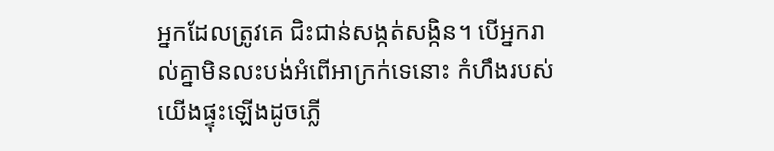អ្នកដែលត្រូវគេ ជិះជាន់សង្កត់សង្កិន។ បើអ្នករាល់គ្នាមិនលះបង់អំពើអាក្រក់ទេនោះ កំហឹងរបស់យើងផ្ទុះឡើងដូចភ្លើ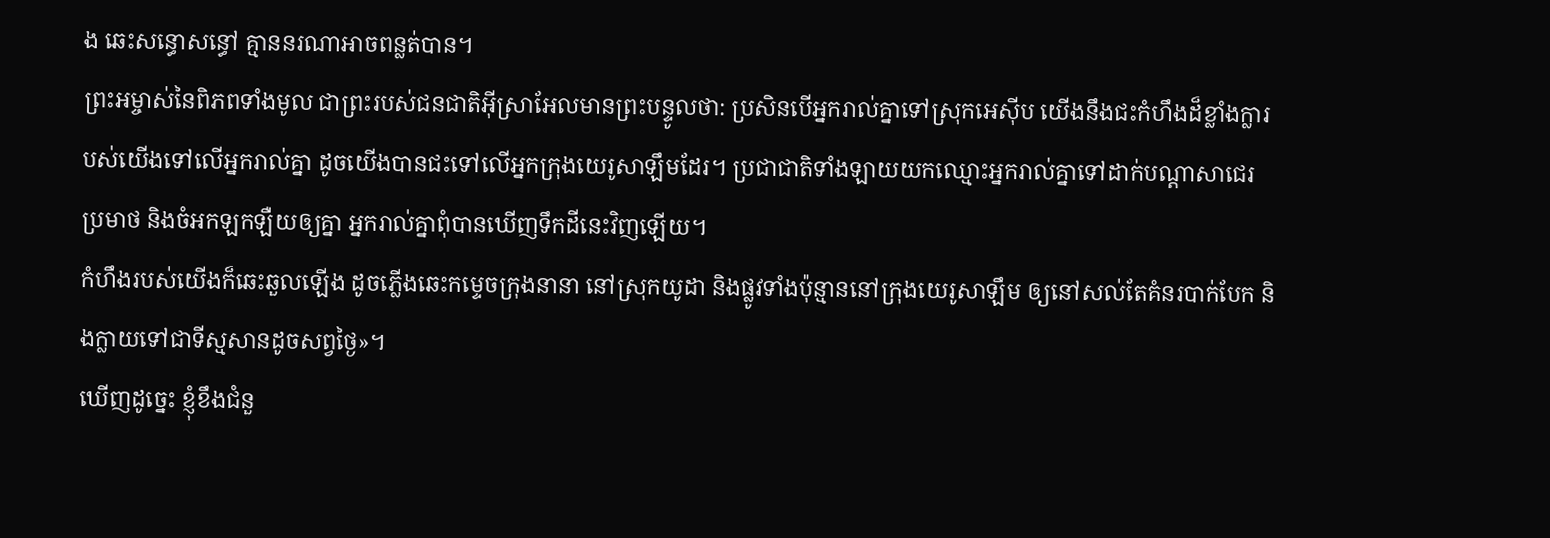ង ឆេះសន្ធោសន្ធៅ គ្មាននរណាអាចពន្លត់បាន។
ព្រះអម្ចាស់នៃពិភពទាំងមូល ជាព្រះរបស់ជនជាតិអ៊ីស្រាអែលមានព្រះបន្ទូលថា: ប្រសិនបើអ្នករាល់គ្នាទៅស្រុកអេស៊ីប យើងនឹងជះកំហឹងដ៏ខ្លាំងក្លារបស់យើងទៅលើអ្នករាល់គ្នា ដូចយើងបានជះទៅលើអ្នកក្រុងយេរូសាឡឹមដែរ។ ប្រជាជាតិទាំងឡាយយកឈ្មោះអ្នករាល់គ្នាទៅដាក់បណ្ដាសាជេរ ប្រមាថ និងចំអកឡកឡឺយឲ្យគ្នា អ្នករាល់គ្នាពុំបានឃើញទឹកដីនេះវិញឡើយ។
កំហឹងរបស់យើងក៏ឆេះឆួលឡើង ដូចភ្លើងឆេះកម្ទេចក្រុងនានា នៅស្រុកយូដា និងផ្លូវទាំងប៉ុន្មាននៅក្រុងយេរូសាឡឹម ឲ្យនៅសល់តែគំនរបាក់បែក និងក្លាយទៅជាទីស្មសានដូចសព្វថ្ងៃ»។
ឃើញដូច្នេះ ខ្ញុំខឹងជំនួ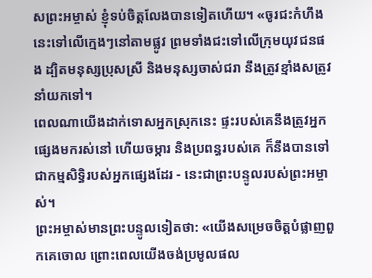សព្រះអម្ចាស់ ខ្ញុំទប់ចិត្តលែងបានទៀតហើយ។ «ចូរជះកំហឹងនេះទៅលើក្មេងៗនៅតាមផ្លូវ ព្រមទាំងជះទៅលើក្រុមយុវជនផង ដ្បិតមនុស្សប្រុសស្រី និងមនុស្សចាស់ជរា នឹងត្រូវខ្មាំងសត្រូវនាំយកទៅ។
ពេលណាយើងដាក់ទោសអ្នកស្រុកនេះ ផ្ទះរបស់គេនឹងត្រូវអ្នកផ្សេងមករស់នៅ ហើយចម្ការ និងប្រពន្ធរបស់គេ ក៏នឹងបានទៅជាកម្មសិទ្ធិរបស់អ្នកផ្សេងដែរ - នេះជាព្រះបន្ទូលរបស់ព្រះអម្ចាស់។
ព្រះអម្ចាស់មានព្រះបន្ទូលទៀតថា: «យើងសម្រេចចិត្តបំផ្លាញពួកគេចោល ព្រោះពេលយើងចង់ប្រមូលផល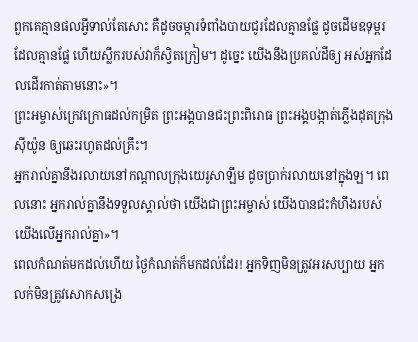ពួកគេគ្មានផលអ្វីទាល់តែសោះ គឺដូចចម្ការទំពាំងបាយជូរដែលគ្មានផ្លែ ដូចដើមឧទុម្ពរដែលគ្មានផ្លែ ហើយស្លឹករបស់វាក៏ស្វិតក្រៀម។ ដូច្នេះ យើងនឹងប្រគល់ដីឲ្យ អស់អ្នកដែលដើរកាត់តាមនោះ»។
ព្រះអម្ចាស់ក្រេវក្រោធដល់កម្រិត ព្រះអង្គបានជះព្រះពិរោធ ព្រះអង្គបង្កាត់ភ្លើងដុតក្រុងស៊ីយ៉ូន ឲ្យឆេះរហូតដល់គ្រឹះ។
អ្នករាល់គ្នានឹងរលាយនៅកណ្ដាលក្រុងយេរូសាឡឹម ដូចប្រាក់រលាយនៅក្នុងឡ។ ពេលនោះ អ្នករាល់គ្នានឹងទទួលស្គាល់ថា យើងជាព្រះអម្ចាស់ យើងបានជះកំហឹងរបស់យើងលើអ្នករាល់គ្នា»។
ពេលកំណត់មកដល់ហើយ ថ្ងៃកំណត់ក៏មកដល់ដែរ! អ្នកទិញមិនត្រូវអរសប្បាយ អ្នកលក់មិនត្រូវសោកសង្រេ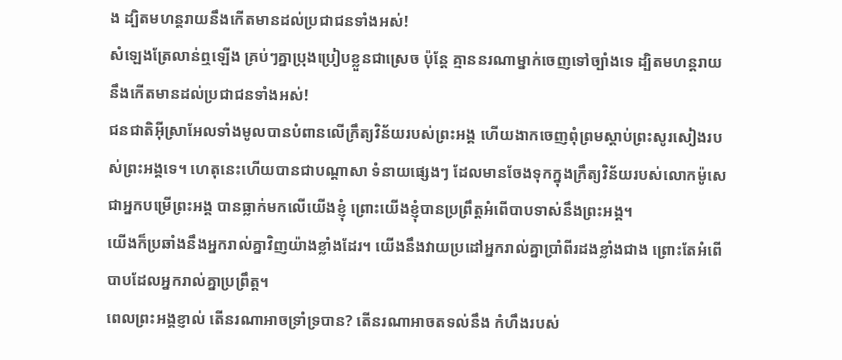ង ដ្បិតមហន្តរាយនឹងកើតមានដល់ប្រជាជនទាំងអស់!
សំឡេងត្រែលាន់ឮឡើង គ្រប់ៗគ្នាប្រុងប្រៀបខ្លួនជាស្រេច ប៉ុន្តែ គ្មាននរណាម្នាក់ចេញទៅច្បាំងទេ ដ្បិតមហន្តរាយនឹងកើតមានដល់ប្រជាជនទាំងអស់!
ជនជាតិអ៊ីស្រាអែលទាំងមូលបានបំពានលើក្រឹត្យវិន័យរបស់ព្រះអង្គ ហើយងាកចេញពុំព្រមស្ដាប់ព្រះសូរសៀងរបស់ព្រះអង្គទេ។ ហេតុនេះហើយបានជាបណ្ដាសា ទំនាយផ្សេងៗ ដែលមានចែងទុកក្នុងក្រឹត្យវិន័យរបស់លោកម៉ូសេ ជាអ្នកបម្រើព្រះអង្គ បានធ្លាក់មកលើយើងខ្ញុំ ព្រោះយើងខ្ញុំបានប្រព្រឹត្តអំពើបាបទាស់នឹងព្រះអង្គ។
យើងក៏ប្រឆាំងនឹងអ្នករាល់គ្នាវិញយ៉ាងខ្លាំងដែរ។ យើងនឹងវាយប្រដៅអ្នករាល់គ្នាប្រាំពីរដងខ្លាំងជាង ព្រោះតែអំពើបាបដែលអ្នករាល់គ្នាប្រព្រឹត្ត។
ពេលព្រះអង្គខ្ញាល់ តើនរណាអាចទ្រាំទ្របាន? តើនរណាអាចតទល់នឹង កំហឹងរបស់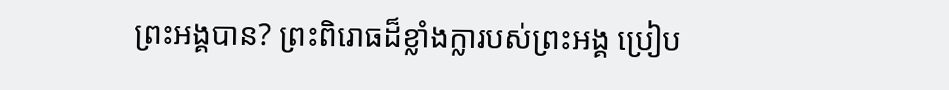ព្រះអង្គបាន? ព្រះពិរោធដ៏ខ្លាំងក្លារបស់ព្រះអង្គ ប្រៀប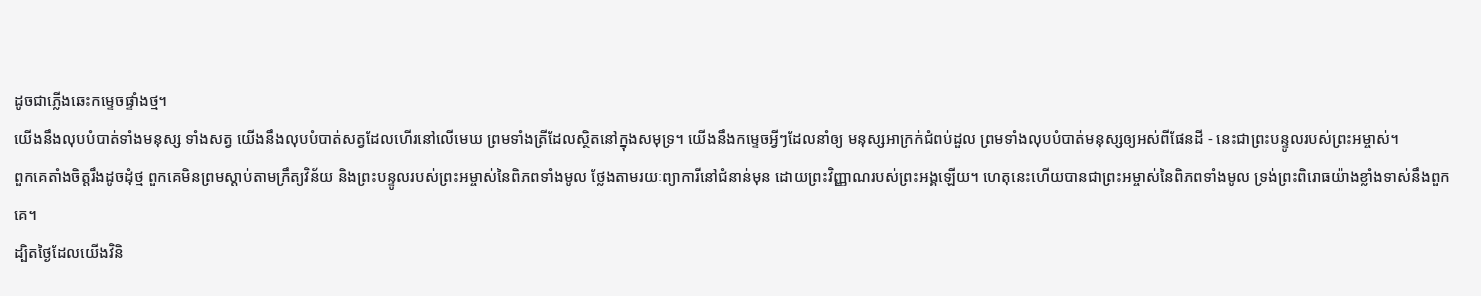ដូចជាភ្លើងឆេះកម្ទេចផ្ទាំងថ្ម។
យើងនឹងលុបបំបាត់ទាំងមនុស្ស ទាំងសត្វ យើងនឹងលុបបំបាត់សត្វដែលហើរនៅលើមេឃ ព្រមទាំងត្រីដែលស្ថិតនៅក្នុងសមុទ្រ។ យើងនឹងកម្ទេចអ្វីៗដែលនាំឲ្យ មនុស្សអាក្រក់ជំពប់ដួល ព្រមទាំងលុបបំបាត់មនុស្សឲ្យអស់ពីផែនដី - នេះជាព្រះបន្ទូលរបស់ព្រះអម្ចាស់។
ពួកគេតាំងចិត្តរឹងដូចដុំថ្ម ពួកគេមិនព្រមស្ដាប់តាមក្រឹត្យវិន័យ និងព្រះបន្ទូលរបស់ព្រះអម្ចាស់នៃពិភពទាំងមូល ថ្លែងតាមរយៈព្យាការីនៅជំនាន់មុន ដោយព្រះវិញ្ញាណរបស់ព្រះអង្គឡើយ។ ហេតុនេះហើយបានជាព្រះអម្ចាស់នៃពិភពទាំងមូល ទ្រង់ព្រះពិរោធយ៉ាងខ្លាំងទាស់នឹងពួកគេ។
ដ្បិតថ្ងៃដែលយើងវិនិ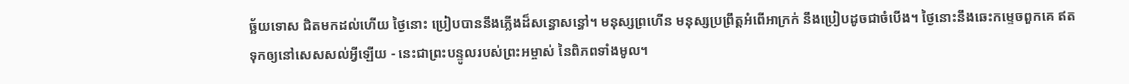ច្ឆ័យទោស ជិតមកដល់ហើយ ថ្ងៃនោះ ប្រៀបបាននឹងភ្លើងដ៏សន្ធោសន្ធៅ។ មនុស្សព្រហើន មនុស្សប្រព្រឹត្តអំពើអាក្រក់ នឹងប្រៀបដូចជាចំបើង។ ថ្ងៃនោះនឹងឆេះកម្ទេចពួកគេ ឥតទុកឲ្យនៅសេសសល់អ្វីឡើយ - នេះជាព្រះបន្ទូលរបស់ព្រះអម្ចាស់ នៃពិភពទាំងមូល។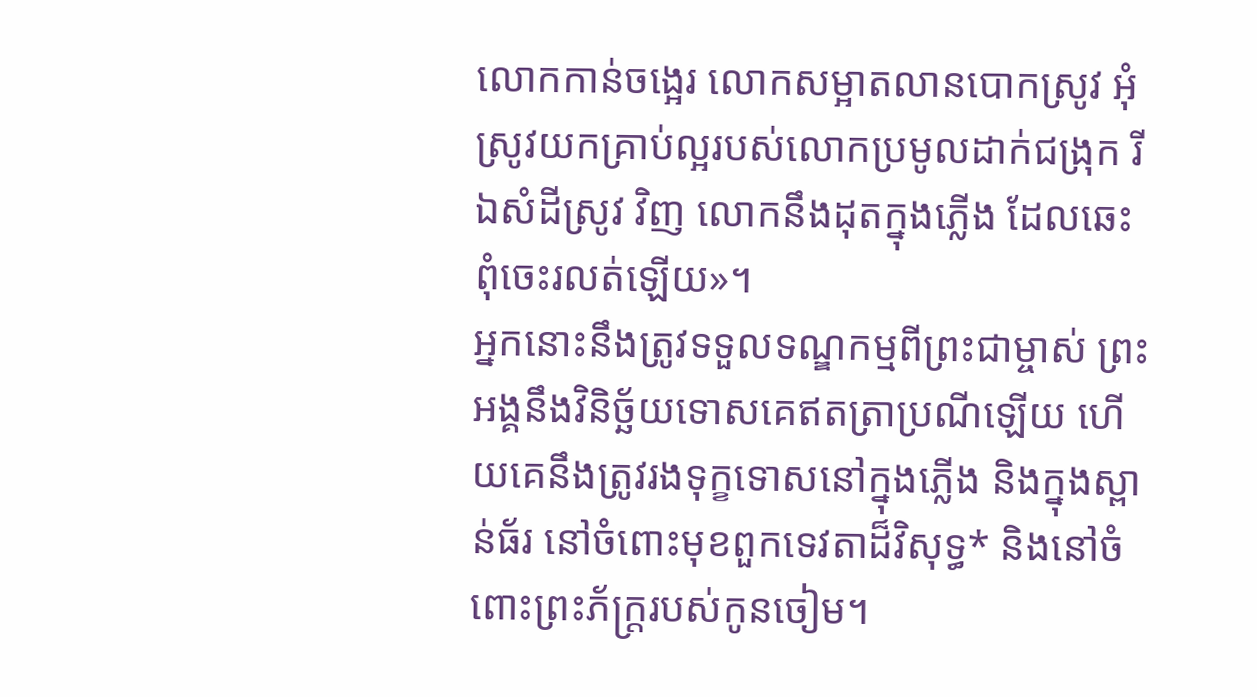លោកកាន់ចង្អេរ លោកសម្អាតលានបោកស្រូវ អុំស្រូវយកគ្រាប់ល្អរបស់លោកប្រមូលដាក់ជង្រុក រីឯសំដីស្រូវ វិញ លោកនឹងដុតក្នុងភ្លើង ដែលឆេះពុំចេះរលត់ឡើយ»។
អ្នកនោះនឹងត្រូវទទួលទណ្ឌកម្មពីព្រះជាម្ចាស់ ព្រះអង្គនឹងវិនិច្ឆ័យទោសគេឥតត្រាប្រណីឡើយ ហើយគេនឹងត្រូវរងទុក្ខទោសនៅក្នុងភ្លើង និងក្នុងស្ពាន់ធ័រ នៅចំពោះមុខពួកទេវតាដ៏វិសុទ្ធ* និងនៅចំពោះព្រះភ័ក្ត្ររបស់កូនចៀម។